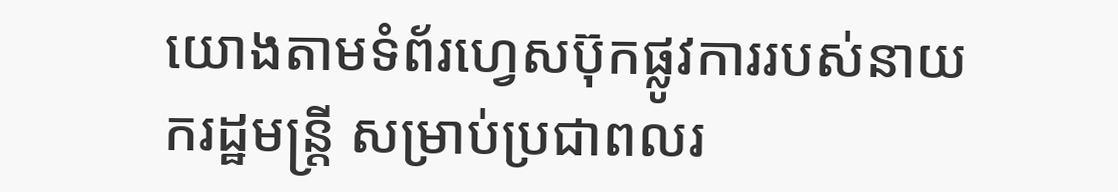យោងតាមទំព័រហ្វេសប៊ុកផ្លូវការរបស់នាយករដ្ឋមន្ត្រី សម្រាប់ប្រជាពលរ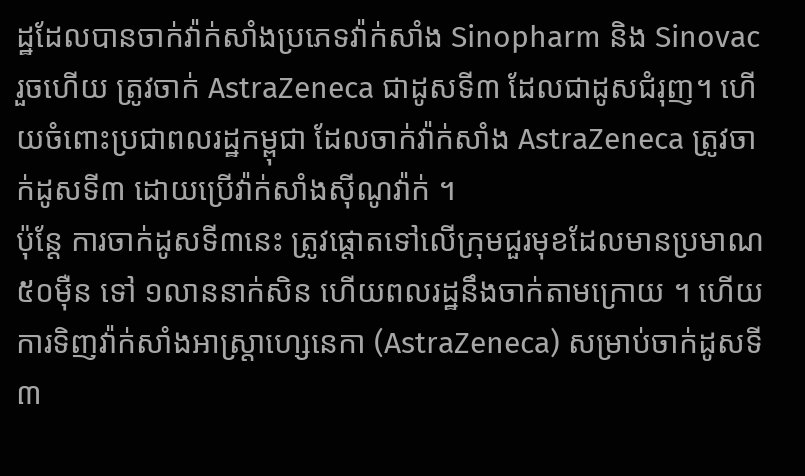ដ្ឋដែលបានចាក់វ៉ាក់សាំងប្រភេទវ៉ាក់សាំង Sinopharm និង Sinovac រួចហើយ ត្រូវចាក់ AstraZeneca ជាដូសទី៣ ដែលជាដូសជំរុញ។ ហើយចំពោះប្រជាពលរដ្ឋកម្ពុជា ដែលចាក់វ៉ាក់សាំង AstraZeneca ត្រូវចាក់ដូសទី៣ ដោយប្រើវ៉ាក់សាំងស៊ីណូវ៉ាក់ ។
ប៉ុន្តែ ការចាក់ដូសទី៣នេះ ត្រូវផ្តោតទៅលើក្រុមជួរមុខដែលមានប្រមាណ ៥០ម៉ឺន ទៅ ១លាននាក់សិន ហើយពលរដ្ឋនឹងចាក់តាមក្រោយ ។ ហើយការទិញវ៉ាក់សាំងអាស្រ្តាហ្សេនេកា (AstraZeneca) សម្រាប់ចាក់ដូសទី៣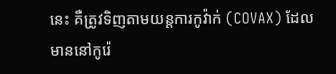នេះ គឺត្រូវទិញតាមយន្តការកូវ៉ាក់ (COVAX) ដែលមាននៅកូរ៉េ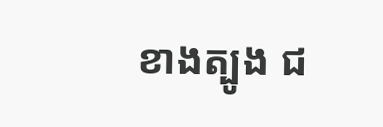ខាងត្បូង ជ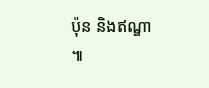ប៉ុន និងឥណ្ឌា ៕